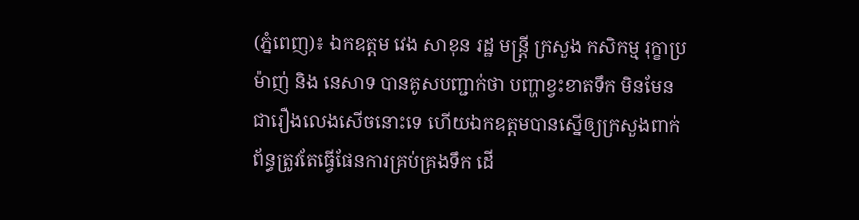(ភ្នំពេញ)៖ ឯកឧត្តម វេង សាខុន រដ្ឋ មន្ត្រី ក្រសួង កសិកម្ម រុក្ខាប្រម៉ាញ់ និង នេសាទ បានគូសបញ្ជាក់ថា បញ្ហាខ្វះខាតទឹក មិនមែនជារឿងលេងសើចនោះទេ ហើយឯកឧត្តមបានស្នើឲ្យក្រសួងពាក់ព័ន្ធត្រូវតែធ្វើផែនការគ្រប់គ្រងទឹក ដើ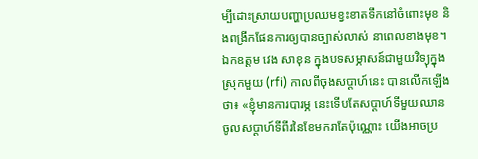ម្បីដោះស្រាយបញ្ហាប្រឈមខ្វះខាតទឹកនៅចំពោះមុខ និងពង្រីកផែនការឲ្យបានច្បាស់លាស់ នាពេលខាងមុខ។
ឯកឧត្តម វេង សាខុន ក្នុងបទសម្ភាសន៍ជាមួយវិទ្យុក្នុងស្រុកមួយ (rfi) កាលពីចុងសប្តាហ៍នេះ បានលើកឡើងថា៖ «ខ្ញុំមានការបារម្ភ នេះទើបតែសប្តាហ៍ទីមួយឈានចូលសប្តាហ៍ទីពីរនៃខែមករាតែប៉ុណ្ណោះ យើងអាចប្រ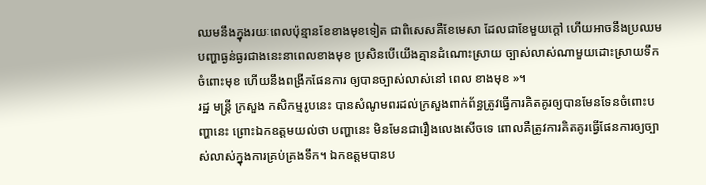ឈមនឹងក្នុងរយៈពេលប៉ុន្មានខែខាងមុខទៀត ជាពិសេសគឺខែមេសា ដែលជាខែមួយក្តៅ ហើយអាចនឹងប្រឈមបញ្ហាធ្ងន់ធ្ងរជាងនេះនាពេលខាងមុខ ប្រសិនបើយើងគ្មានដំណោះស្រាយ ច្បាស់លាស់ណាមួយដោះស្រាយទឹកចំពោះមុខ ហើយនឹងពង្រីកផែនការ ឲ្យបានច្បាស់លាស់នៅ ពេល ខាងមុខ »។
រដ្ឋ មន្ត្រី ក្រសួង កសិកម្មរូបនេះ បានសំណូមពរដល់ក្រសួងពាក់ព័ន្ធត្រូវធ្វើការគិតគូរឲ្យបានមែនទែនចំពោះបញ្ហានេះ ព្រោះឯកឧត្តមយល់ថា បញ្ហានេះ មិនមែនជារឿងលេងសើចទេ ពោលគឺត្រូវការគិតគូរធ្វើផែនការឲ្យច្បាស់លាស់ក្នុងការគ្រប់គ្រងទឹក។ ឯកឧត្តមបានប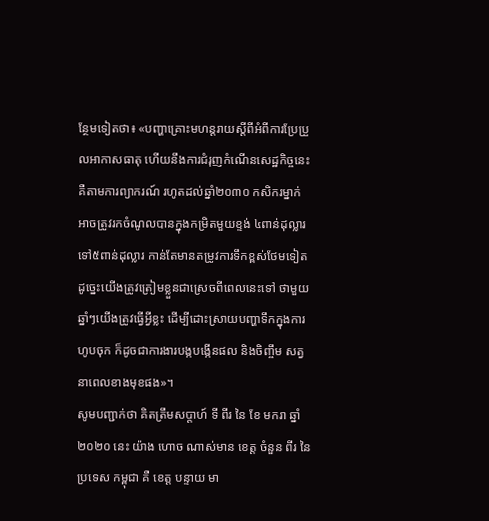ន្ថែមទៀតថា៖ «បញ្ហាគ្រោះមហន្តរាយស្តីពីអំពីការប្រែប្រួលអាកាសធាតុ ហើយនឹងការជំរុញកំណើនសេដ្ឋកិច្ចនេះ គឺតាមការព្យាករណ៍ រហូតដល់ឆ្នាំ២០៣០ កសិករម្នាក់អាចត្រូវរកចំណូលបានក្នុងកម្រិតមួយខ្ទង់ ៤ពាន់ដុល្លារ ទៅ៥ពាន់ដុល្លារ កាន់តែមានតម្រូវការទឹកខ្ពស់ថែមទៀត ដូច្នេះយើងត្រូវត្រៀមខ្លួនជាស្រេចពីពេលនេះទៅ ថាមួយឆ្នាំៗយើងត្រូវធ្វើអ្វីខ្លះ ដើម្បីដោះស្រាយបញ្ហាទឹកក្នុងការហូបចុក ក៏ដូចជាការងារបង្កបង្កើនផល និងចិញ្ចឹម សត្វនាពេលខាងមុខផង»។
សូមបញ្ជាក់ថា គិតត្រឹមសប្តាហ៍ ទី ពីរ នៃ ខែ មករា ឆ្នាំ២០២០ នេះ យ៉ាង ហោច ណាស់មាន ខេត្ត ចំនួន ពីរ នៃ ប្រទេស កម្ពុជា គឺ ខេត្ត បន្ទាយ មា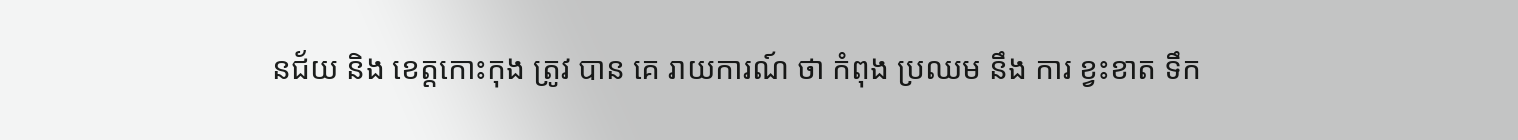នជ័យ និង ខេត្តកោះកុង ត្រូវ បាន គេ រាយការណ៍ ថា កំពុង ប្រឈម នឹង ការ ខ្វះខាត ទឹក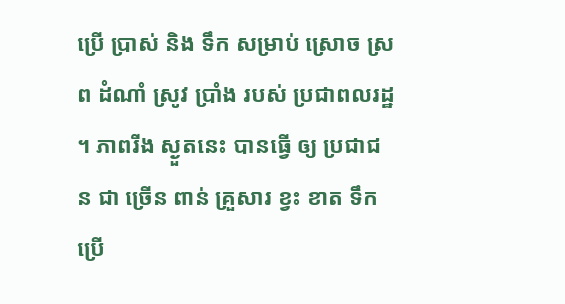ប្រើ ប្រាស់ និង ទឹក សម្រាប់ ស្រោច ស្រព ដំណាំ ស្រូវ ប្រាំង របស់ ប្រជាពលរដ្ឋ ។ ភាពរីង ស្ងួតនេះ បានធ្វើ ឲ្យ ប្រជាជន ជា ច្រើន ពាន់ គ្រួសារ ខ្វះ ខាត ទឹក ប្រើ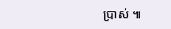ប្រាស់ ៕